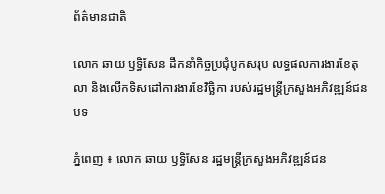ព័ត៌មានជាតិ

លោក ឆាយ ឫទ្ធិសែន ដឹកនាំកិច្ចប្រជុំបូកសរុប លទ្ធផលការងារខែតុលា និងលើកទិសដៅការងារខែវិច្ឆិកា របស់រដ្ឋមន្ត្រីក្រសួងអភិវឌ្ឍន៍ជនបទ

ភ្នំពេញ ៖ លោក ឆាយ ឫទ្ធិសែន រដ្ឋមន្ត្រីក្រសួងអភិវឌ្ឍន៍ជន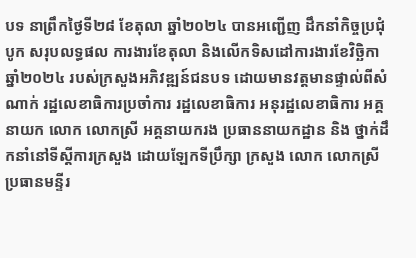បទ នាព្រឹកថ្ងៃទី២៨ ខែតុលា ឆ្នាំ២០២៤ បានអញ្ជើញ ដឹកនាំកិច្ចប្រជុំបូក សរុបលទ្ធផល ការងារខែតុលា និងលើកទិសដៅការងារខែវិច្ឆិកា ឆ្នាំ២០២៤ របស់ក្រសួងអភិវឌ្ឍន៍ជនបទ ដោយមានវត្តមានផ្ទាល់ពីសំណាក់ រដ្ឋលេខាធិការប្រចាំការ រដ្ឋលេខាធិការ អនុរដ្ឋលេខាធិការ អគ្គនាយក លោក លោកស្រី អគ្គនាយករង ប្រធាននាយកដ្ឋាន និង ថ្នាក់ដឹកនាំនៅទីស្ដីការក្រសួង ដោយឡែកទីប្រឹក្សា ក្រសួង លោក លោកស្រី ប្រធានមន្ទីរ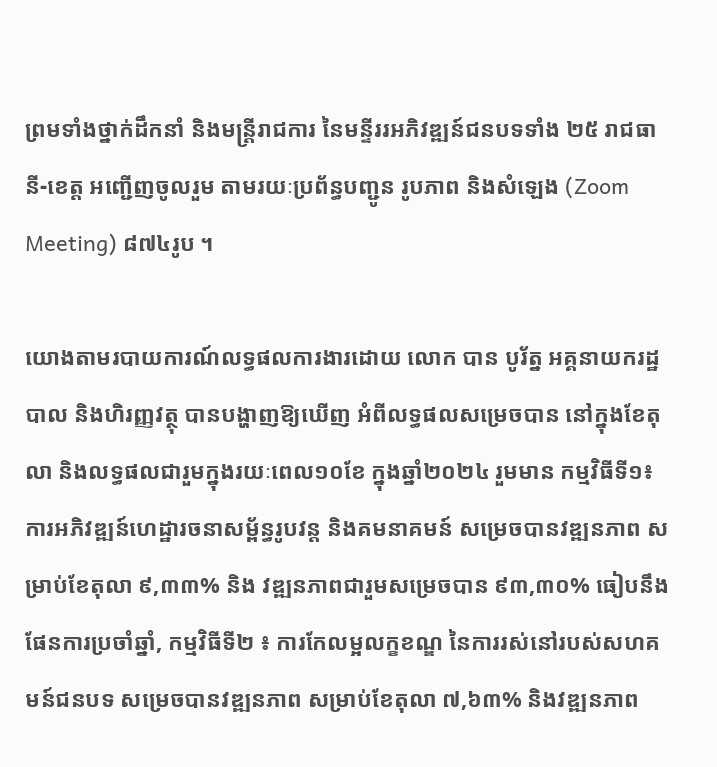ព្រមទាំងថ្នាក់ដឹកនាំ និងមន្ដ្រីរាជការ នៃមន្ទីររអភិវឌ្ឍន៍ជនបទទាំង ២៥ រាជធានី-ខេត្ត អញ្ជើញចូលរួម តាមរយៈប្រព័ន្ធបញ្ជូន រូបភាព និងសំឡេង (Zoom Meeting) ៨៧៤រូប ។

យោងតាមរបាយការណ៍លទ្ធផលការងារដោយ លោក បាន បូរ័ត្ន អគ្គនាយករដ្ឋបាល និងហិរញ្ញវត្ថុ បានបង្ហាញឱ្យឃើញ អំពីលទ្ធផលសម្រេចបាន នៅក្នុងខែតុលា និងលទ្ធផលជារួមក្នុងរយៈពេល១០ខែ ក្នុងឆ្នាំ២០២៤ រួមមាន កម្មវិធីទី១៖ ការអភិវឌ្ឍន៍ហេដ្ឋារចនាសម្ព័ន្ធរូបវន្ត និងគមនាគមន៍ សម្រេចបានវឌ្ឍនភាព សម្រាប់ខែតុលា ៩,៣៣% និង វឌ្ឍនភាពជារួមសម្រេចបាន ៩៣,៣០% ធៀបនឹងផែនការប្រចាំឆ្នាំ, កម្មវិធីទី២ ៖ ការកែលម្អលក្ខខណ្ឌ នៃការរស់នៅរបស់សហគមន៍ជនបទ សម្រេចបានវឌ្ឍនភាព សម្រាប់ខែតុលា ៧,៦៣% និងវឌ្ឍនភាព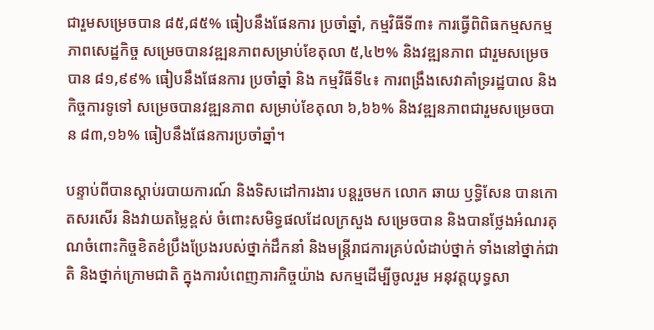ជារួមសម្រេចបាន ៨៥,៨៥% ធៀបនឹងផែនការ ប្រចាំឆ្នាំ, កម្មវិធីទី៣៖ ការធ្វើពិពិធកម្មសកម្មភាពសេដ្ឋកិច្ច សម្រេចបានវឌ្ឍនភាពសម្រាប់ខែតុលា ៥,៤២% និងវឌ្ឍនភាព ជារួមសម្រេចបាន ៨១,៩៩% ធៀបនឹងផែនការ ប្រចាំឆ្នាំ និង កម្មវិធីទី៤៖ ការពង្រឹងសេវាគាំទ្ររដ្ឋបាល និងកិច្ចការទូទៅ សម្រេចបានវឌ្ឍនភាព សម្រាប់ខែតុលា ៦,៦៦% និងវឌ្ឍនភាពជារួមសម្រេចបាន ៨៣,១៦% ធៀបនឹងផែនការប្រចាំឆ្នាំ។

បន្ទាប់ពីបានស្ដាប់របាយការណ៍ និងទិសដៅការងារ បន្ដរួចមក លោក ឆាយ ឫទ្ធិសែន បានកោតសរសើរ និងវាយតម្លៃខ្ពស់ ចំពោះសមិទ្ធផលដែលក្រសួង សម្រេចបាន និងបានថ្លែងអំណរគុណចំពោះកិច្ចខិតខំប្រឹងប្រែងរបស់ថ្នាក់ដឹកនាំ និងមន្ដ្រីរាជការគ្រប់លំដាប់ថ្នាក់ ទាំងនៅថ្នាក់ជាតិ និងថ្នាក់ក្រោមជាតិ ក្នុងការបំពេញភារកិច្ចយ៉ាង សកម្មដើម្បីចូលរួម អនុវត្តយុទ្ធសា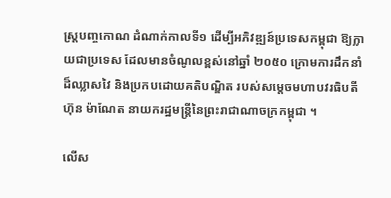ស្ត្របញ្ចកោណ ដំណាក់កាលទី១ ដើម្បីអភិវឌ្ឍន៍ប្រទេសកម្ពុជា ឱ្យក្លាយជាប្រទេស ដែលមានចំណូលខ្ពស់នៅឆ្នាំ ២០៥០ ក្រោមការដឹកនាំដ៏ឈ្លាសវៃ និងប្រកបដោយគតិបណ្ឌិត របស់សម្តេចមហាបវរធិបតី ហ៊ុន ម៉ាណែត នាយករដ្ឋមន្ត្រីនៃព្រះរាជាណាចក្រកម្ពុជា ។

លើស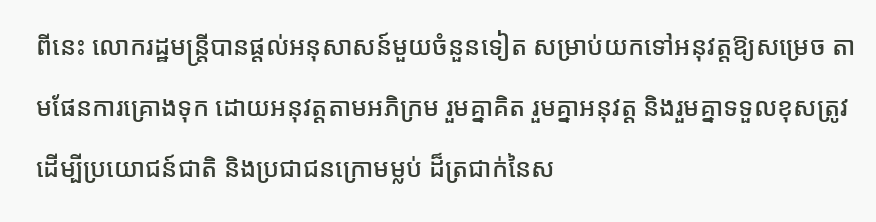ពីនេះ លោករដ្ឋមន្ត្រីបានផ្តល់អនុសាសន៍មួយចំនួនទៀត សម្រាប់យកទៅអនុវត្តឱ្យសម្រេច តាមផែនការគ្រោងទុក ដោយអនុវត្តតាមអភិក្រម រួមគ្នាគិត រួមគ្នាអនុវត្ត និងរួមគ្នាទទួលខុសត្រូវ ដើម្បីប្រយោជន៍ជាតិ និងប្រជាជនក្រោមម្លប់ ដ៏ត្រជាក់នៃស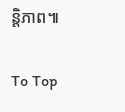ន្តិភាព៕

To Top